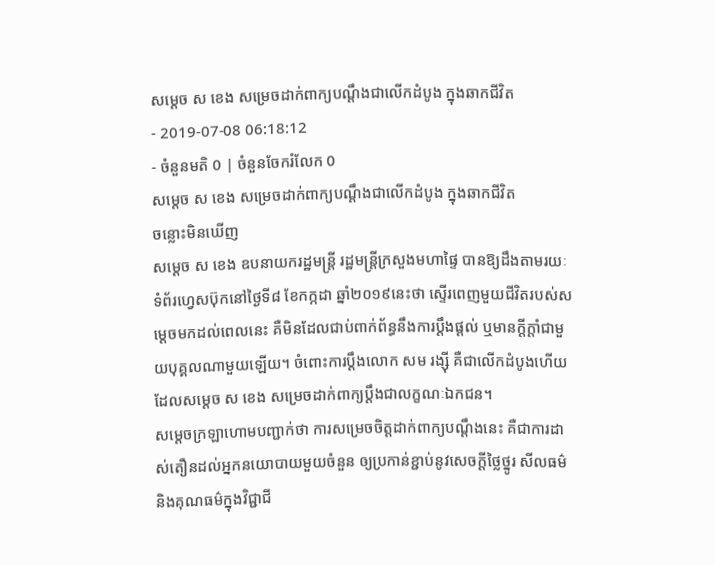សម្តេច ស ខេង សម្រេចដាក់ពាក្យបណ្តឹងជាលើកដំបូង ក្នុងឆាកជីវិត
- 2019-07-08 06:18:12
- ចំនួនមតិ 0 | ចំនួនចែករំលែក 0
សម្តេច ស ខេង សម្រេចដាក់ពាក្យបណ្តឹងជាលើកដំបូង ក្នុងឆាកជីវិត
ចន្លោះមិនឃើញ
សម្តេច ស ខេង ឧបនាយករដ្ឋមន្រ្តី រដ្ឋមន្រ្តីក្រសួងមហាផ្ទៃ បានឱ្យដឹងតាមរយៈទំព័រហ្វេសប៊ុកនៅថ្ងៃទី៨ ខែកក្កដា ឆ្នាំ២០១៩នេះថា ស្ទើរពេញមួយជីវិតរបស់សម្តេចមកដល់ពេលនេះ គឺមិនដែលជាប់ពាក់ព័ន្ធនឹងការប្តឹងផ្តល់ ឬមានក្តីក្តាំជាមួយបុគ្គលណាមួយឡើយ។ ចំពោះការប្តឹងលោក សម រង្ស៊ី គឺជាលើកដំបូងហើយដែលសម្តេច ស ខេង សម្រេចដាក់ពាក្យប្តឹងជាលក្ខណៈឯកជន។
សម្តេចក្រឡាហោមបញ្ជាក់ថា ការសម្រេចចិត្តដាក់ពាក្យបណ្តឹងនេះ គឺជាការដាស់តឿនដល់អ្នកនយោបាយមួយចំនួន ឲ្យប្រកាន់ខ្ជាប់នូវសេចក្តីថ្លៃថ្នូរ សីលធម៌ និងគុណធម៌ក្នុងវិជ្ជាជី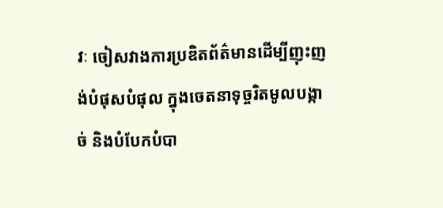វៈ ចៀសវាងការប្រឌិតព័ត៌មានដើម្បីញុះញង់បំផុសបំផុល ក្នុងចេតនាទុច្ចរិតមូលបង្កាច់ និងបំបែកបំបា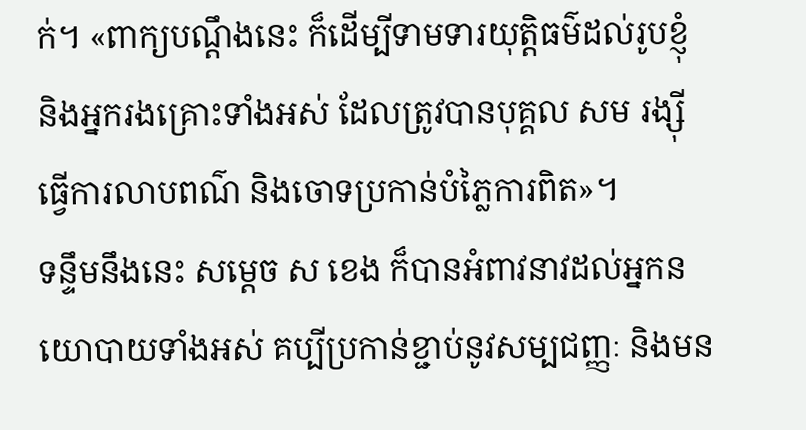ក់។ «ពាក្យបណ្តឹងនេះ ក៏ដើម្បីទាមទារយុត្តិធម៌ដល់រូបខ្ញុំ និងអ្នករងគ្រោះទាំងអស់ ដែលត្រូវបានបុគ្គល សម រង្ស៊ី ធ្វើការលាបពណ៌ និងចោទប្រកាន់បំភ្លៃការពិត»។
ទន្ទឹមនឹងនេះ សម្តេច ស ខេង ក៏បានអំពាវនាវដល់អ្នកនយោបាយទាំងអស់ គប្បីប្រកាន់ខ្ជាប់នូវសម្បជញ្ញៈ និងមន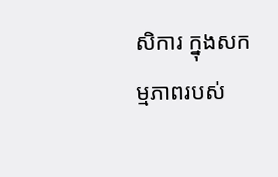សិការ ក្នុងសកម្មភាពរបស់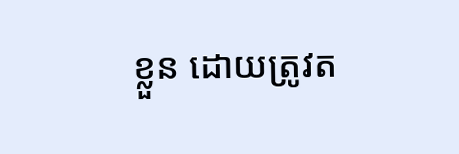ខ្លួន ដោយត្រូវត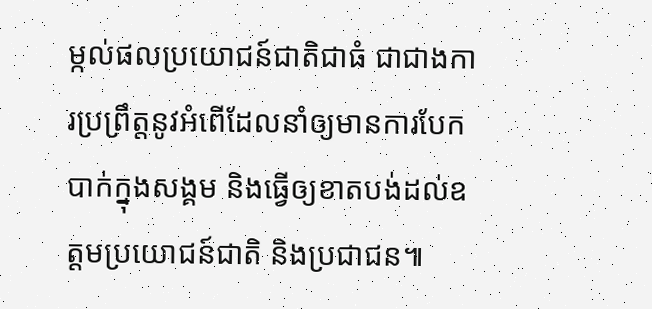ម្កល់ផលប្រយោជន៍ជាតិជាធំ ជាជាងការប្រព្រឹត្តនូវអំពើដែលនាំឲ្យមានការបែកបាក់ក្នុងសង្គម និងធ្វើឲ្យខាតបង់ដល់ឧត្តមប្រយោជន៍ជាតិ និងប្រជាជន៕